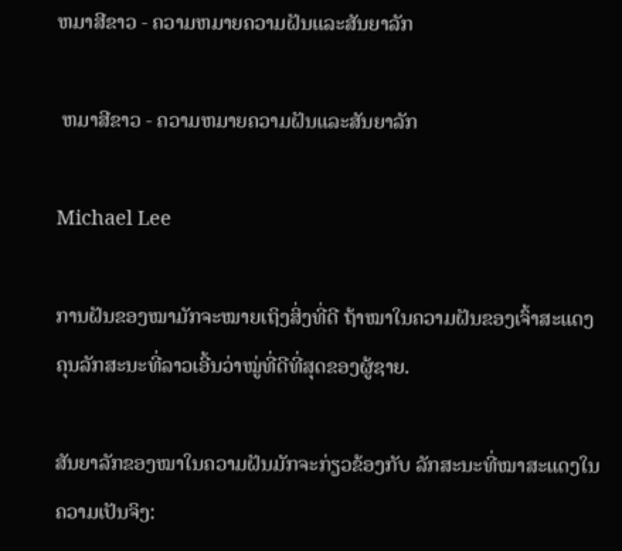ຫມາສີຂາວ - ຄວາມຫມາຍຄວາມຝັນແລະສັນຍາລັກ

 ຫມາສີຂາວ - ຄວາມຫມາຍຄວາມຝັນແລະສັນຍາລັກ

Michael Lee

ການຝັນຂອງໝາມັກຈະໝາຍເຖິງສິ່ງທີ່ດີ ຖ້າໝາໃນຄວາມຝັນຂອງເຈົ້າສະແດງຄຸນລັກສະນະທີ່ລາວເອີ້ນວ່າໝູ່ທີ່ດີທີ່ສຸດຂອງຜູ້ຊາຍ.

ສັນຍາລັກຂອງໝາໃນຄວາມຝັນມັກຈະກ່ຽວຂ້ອງກັບ ລັກສະນະທີ່ໝາສະແດງໃນຄວາມເປັນຈິງ: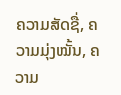ຄວາມສັດຊື່, ຄວາມມຸ່ງໝັ້ນ, ຄວາມ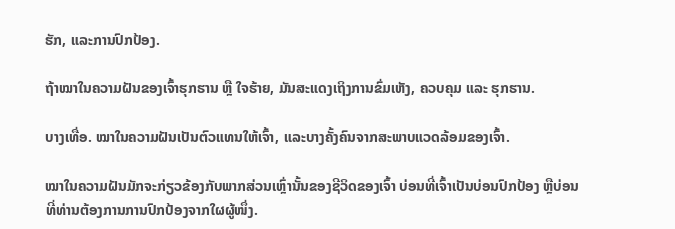ຮັກ, ແລະການປົກປ້ອງ.

ຖ້າໝາໃນຄວາມຝັນຂອງເຈົ້າຮຸກຮານ ຫຼື ໃຈຮ້າຍ, ມັນສະແດງເຖິງການຂົ່ມເຫັງ, ຄວບຄຸມ ແລະ ຮຸກຮານ.

ບາງເທື່ອ. ໝາໃນຄວາມຝັນເປັນຕົວແທນໃຫ້ເຈົ້າ, ແລະບາງຄັ້ງຄົນຈາກສະພາບແວດລ້ອມຂອງເຈົ້າ.

ໝາໃນຄວາມຝັນມັກຈະກ່ຽວຂ້ອງກັບພາກສ່ວນເຫຼົ່ານັ້ນຂອງຊີວິດຂອງເຈົ້າ ບ່ອນທີ່ເຈົ້າເປັນບ່ອນປົກປ້ອງ ຫຼືບ່ອນທີ່ທ່ານຕ້ອງການການປົກປ້ອງຈາກໃຜຜູ້ໜຶ່ງ.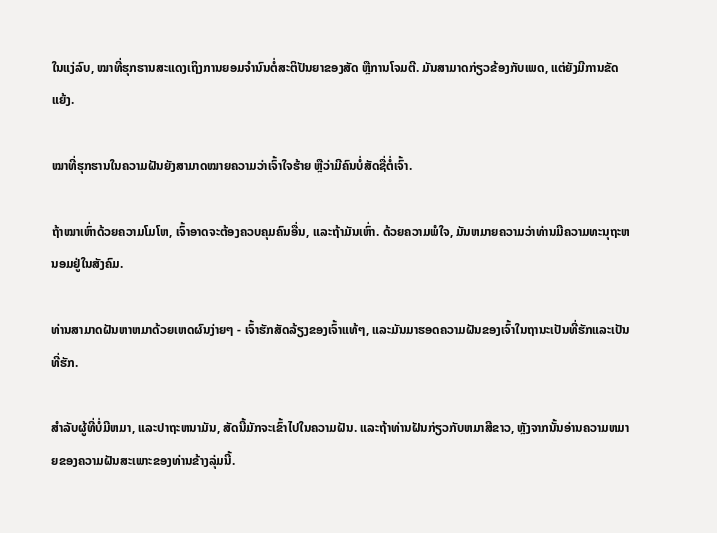ໃນແງ່ລົບ, ໝາທີ່ຮຸກຮານສະແດງເຖິງການຍອມຈຳນົນຕໍ່ສະຕິປັນຍາຂອງສັດ ຫຼືການໂຈມຕີ. ມັນສາມາດກ່ຽວຂ້ອງກັບເພດ, ແຕ່ຍັງມີການຂັດແຍ້ງ.

ໝາທີ່ຮຸກຮານໃນຄວາມຝັນຍັງສາມາດໝາຍຄວາມວ່າເຈົ້າໃຈຮ້າຍ ຫຼືວ່າມີຄົນບໍ່ສັດຊື່ຕໍ່ເຈົ້າ.

ຖ້າໝາເຫົ່າດ້ວຍຄວາມໂມໂຫ, ເຈົ້າອາດຈະຕ້ອງຄວບຄຸມຄົນອື່ນ, ແລະຖ້າມັນເຫົ່າ. ດ້ວຍຄວາມພໍໃຈ, ມັນຫມາຍຄວາມວ່າທ່ານມີຄວາມທະນຸຖະຫນອມຢູ່ໃນສັງຄົມ.

ທ່ານສາມາດຝັນຫາຫມາດ້ວຍເຫດຜົນງ່າຍໆ - ເຈົ້າຮັກສັດລ້ຽງຂອງເຈົ້າແທ້ໆ, ແລະມັນມາຮອດຄວາມຝັນຂອງເຈົ້າໃນຖານະເປັນທີ່ຮັກແລະເປັນທີ່ຮັກ.

ສໍາລັບຜູ້ທີ່ບໍ່ມີຫມາ, ແລະປາຖະຫນາມັນ, ສັດນີ້ມັກຈະເຂົ້າໄປໃນຄວາມຝັນ. ແລະຖ້າທ່ານຝັນກ່ຽວກັບຫມາສີຂາວ, ຫຼັງຈາກນັ້ນອ່ານຄວາມຫມາຍຂອງຄວາມຝັນສະເພາະຂອງທ່ານຂ້າງລຸ່ມນີ້.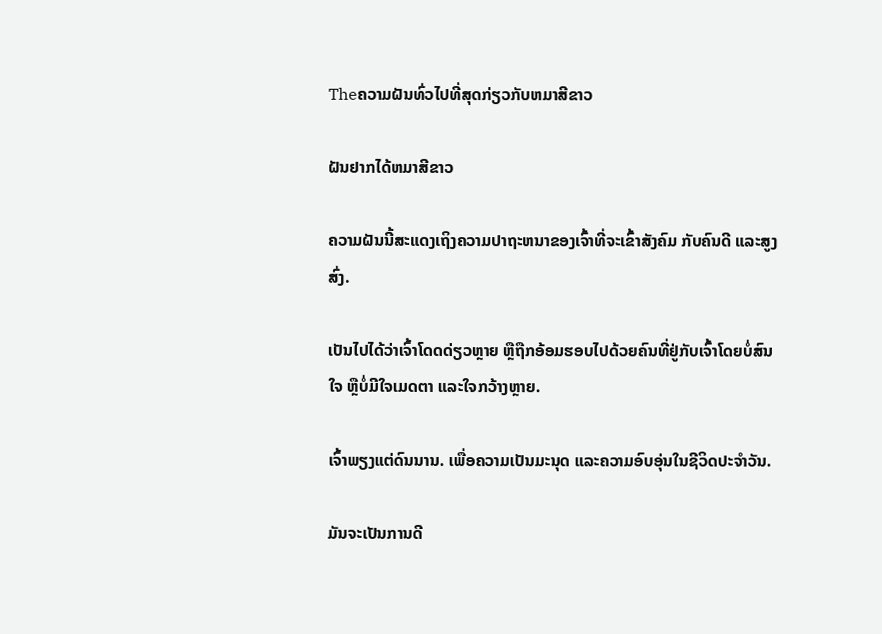Theຄວາມຝັນທົ່ວໄປທີ່ສຸດກ່ຽວກັບຫມາສີຂາວ

ຝັນຢາກໄດ້ຫມາສີຂາວ

ຄວາມຝັນນີ້ສະແດງເຖິງຄວາມປາຖະຫນາຂອງເຈົ້າທີ່ຈະເຂົ້າສັງຄົມ ກັບຄົນດີ ແລະສູງສົ່ງ.

ເປັນໄປໄດ້ວ່າເຈົ້າໂດດດ່ຽວຫຼາຍ ຫຼືຖືກອ້ອມຮອບໄປດ້ວຍຄົນທີ່ຢູ່ກັບເຈົ້າໂດຍບໍ່ສົນໃຈ ຫຼືບໍ່ມີໃຈເມດຕາ ແລະໃຈກວ້າງຫຼາຍ.

ເຈົ້າພຽງແຕ່ດົນນານ. ເພື່ອຄວາມເປັນມະນຸດ ແລະຄວາມອົບອຸ່ນໃນຊີວິດປະຈໍາວັນ.

ມັນຈະເປັນການດີ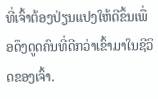ທີ່ເຈົ້າຕ້ອງປ່ຽນແປງໃຫ້ດີຂຶ້ນເພື່ອດຶງດູດຄົນທີ່ດີກວ່າເຂົ້າມາໃນຊີວິດຂອງເຈົ້າ.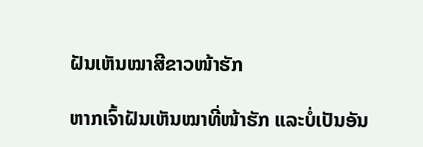ຝັນເຫັນໝາສີຂາວໜ້າຮັກ

ຫາກເຈົ້າຝັນເຫັນໝາທີ່ໜ້າຮັກ ແລະບໍ່ເປັນອັນ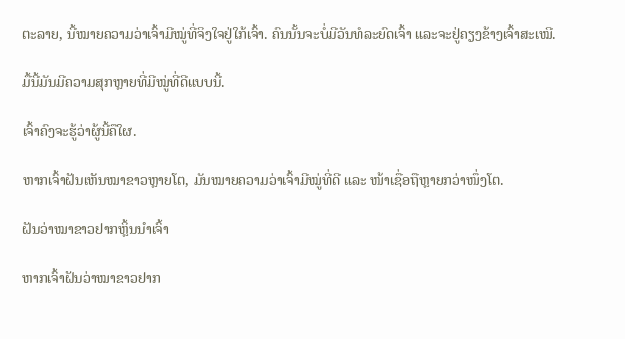ຕະລາຍ, ນີ້ໝາຍຄວາມວ່າເຈົ້າມີໝູ່ທີ່ຈິງໃຈຢູ່ໃກ້ເຈົ້າ. ຄົນນັ້ນຈະບໍ່ມີວັນທໍລະຍົດເຈົ້າ ແລະຈະຢູ່ຄຽງຂ້າງເຈົ້າສະເໝີ.

ມື້ນີ້ມັນມີຄວາມສຸກຫຼາຍທີ່ມີໝູ່ທີ່ດີແບບນີ້.

ເຈົ້າຄົງຈະຮູ້ວ່າຜູ້ນີ້ຄືໃຜ.

ຫາກເຈົ້າຝັນເຫັນໝາຂາວຫຼາຍໂຕ, ມັນໝາຍຄວາມວ່າເຈົ້າມີໝູ່ທີ່ດີ ແລະ ໜ້າເຊື່ອຖືຫຼາຍກວ່າໜຶ່ງໂຕ.

ຝັນວ່າໝາຂາວຢາກຫຼິ້ນນຳເຈົ້າ

ຫາກເຈົ້າຝັນວ່າໝາຂາວຢາກ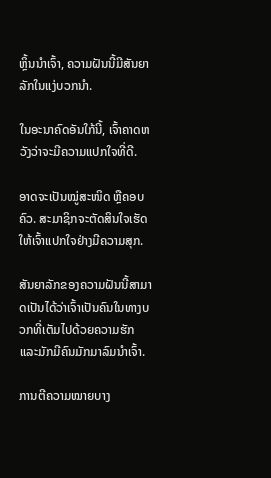ຫຼິ້ນນຳເຈົ້າ, ຄວາມຝັນນີ້ມີສັນຍາລັກໃນແງ່ບວກນຳ.

ໃນອະນາຄົດອັນໃກ້ນີ້, ເຈົ້າຄາດຫວັງວ່າຈະມີຄວາມແປກໃຈທີ່ດີ.

ອາດຈະເປັນໝູ່ສະໜິດ ຫຼືຄອບຄົວ. ສະມາຊິກຈະຕັດສິນໃຈເຮັດໃຫ້ເຈົ້າແປກໃຈຢ່າງມີຄວາມສຸກ.

ສັນຍາລັກຂອງຄວາມຝັນນີ້ສາມາດເປັນໄດ້ວ່າເຈົ້າເປັນຄົນໃນທາງບວກທີ່ເຕັມໄປດ້ວຍຄວາມຮັກ ແລະມັກມີຄົນມັກມາລົມນຳເຈົ້າ.

ການຕີຄວາມໝາຍບາງ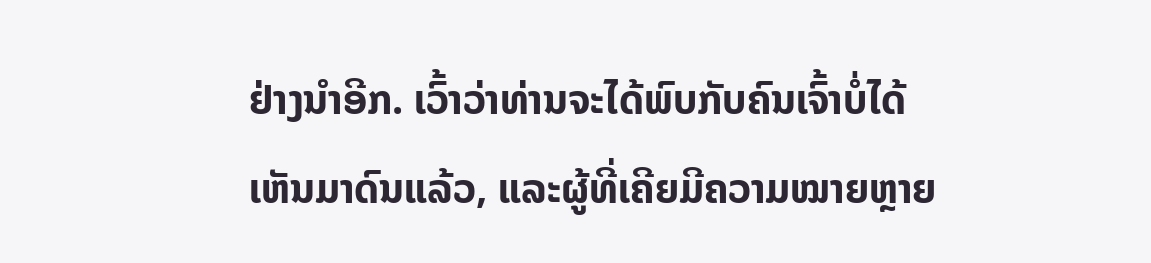ຢ່າງນຳອີກ. ເວົ້າວ່າທ່ານຈະໄດ້ພົບກັບຄົນເຈົ້າບໍ່ໄດ້ເຫັນມາດົນແລ້ວ, ແລະຜູ້ທີ່ເຄີຍມີຄວາມໝາຍຫຼາຍ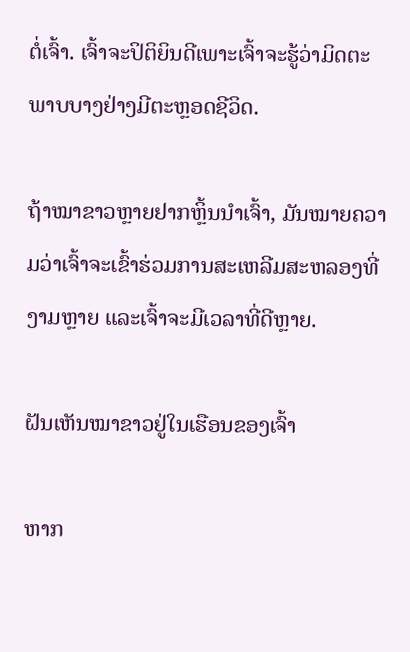ຕໍ່ເຈົ້າ. ເຈົ້າຈະປິຕິຍິນດີເພາະເຈົ້າຈະຮູ້ວ່າມິດຕະພາບບາງຢ່າງມີຕະຫຼອດຊີວິດ.

ຖ້າໝາຂາວຫຼາຍຢາກຫຼິ້ນນຳເຈົ້າ, ມັນໝາຍຄວາມວ່າເຈົ້າຈະເຂົ້າຮ່ວມການສະເຫລີມສະຫລອງທີ່ງາມຫຼາຍ ແລະເຈົ້າຈະມີເວລາທີ່ດີຫຼາຍ.

ຝັນເຫັນໝາຂາວຢູ່ໃນເຮືອນຂອງເຈົ້າ

ຫາກ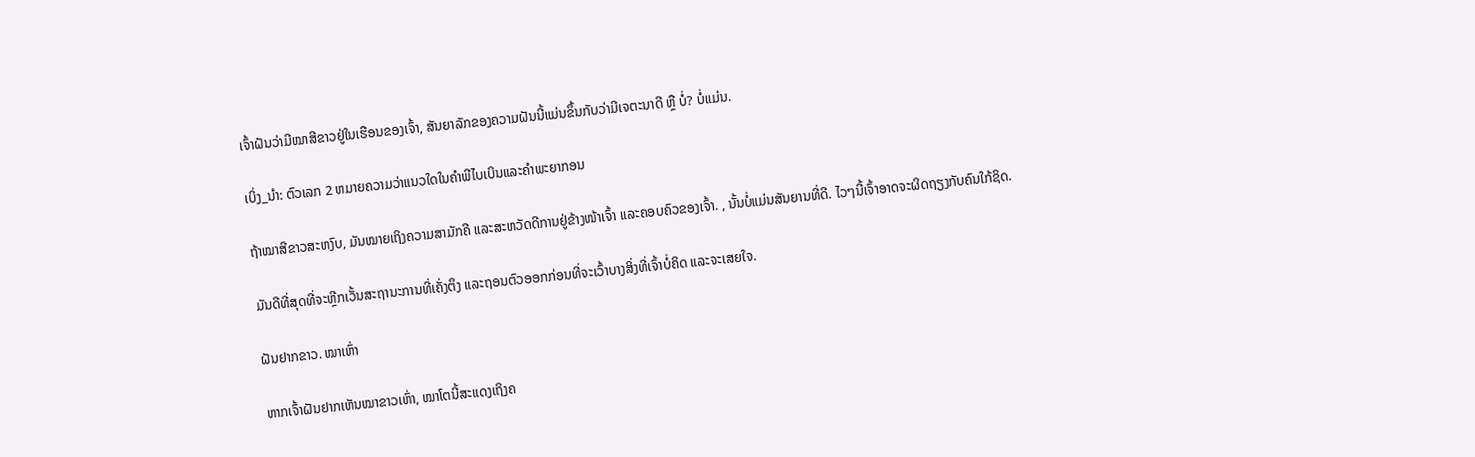ເຈົ້າຝັນວ່າມີໝາສີຂາວຢູ່ໃນເຮືອນຂອງເຈົ້າ, ສັນຍາລັກຂອງຄວາມຝັນນີ້ແມ່ນຂຶ້ນກັບວ່າມີເຈຕະນາດີ ຫຼື ບໍ່? ບໍ່ແມ່ນ.

ເບິ່ງ_ນຳ: ຕົວເລກ 2 ຫມາຍຄວາມວ່າແນວໃດໃນຄໍາພີໄບເບິນແລະຄໍາພະຍາກອນ

ຖ້າໝາສີຂາວສະຫງົບ, ມັນໝາຍເຖິງຄວາມສາມັກຄີ ແລະສະຫວັດດີການຢູ່ຂ້າງໜ້າເຈົ້າ ແລະຄອບຄົວຂອງເຈົ້າ. , ນັ້ນບໍ່ແມ່ນສັນຍານທີ່ດີ. ໄວໆນີ້ເຈົ້າອາດຈະຜິດຖຽງກັບຄົນໃກ້ຊິດ.

ມັນດີທີ່ສຸດທີ່ຈະຫຼີກເວັ້ນສະຖານະການທີ່ເຄັ່ງຕຶງ ແລະຖອນຕົວອອກກ່ອນທີ່ຈະເວົ້າບາງສິ່ງທີ່ເຈົ້າບໍ່ຄິດ ແລະຈະເສຍໃຈ.

ຝັນຢາກຂາວ. ໝາເຫົ່າ

ຫາກເຈົ້າຝັນຢາກເຫັນໝາຂາວເຫົ່າ, ໝາໂຕນີ້ສະແດງເຖິງຄ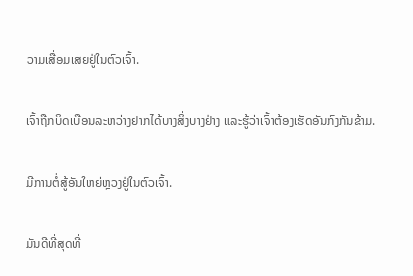ວາມເສື່ອມເສຍຢູ່ໃນຕົວເຈົ້າ.

ເຈົ້າຖືກບິດເບືອນລະຫວ່າງຢາກໄດ້ບາງສິ່ງບາງຢ່າງ ແລະຮູ້ວ່າເຈົ້າຕ້ອງເຮັດອັນກົງກັນຂ້າມ.

ມີການຕໍ່ສູ້ອັນໃຫຍ່ຫຼວງຢູ່ໃນຕົວເຈົ້າ.

ມັນດີທີ່ສຸດທີ່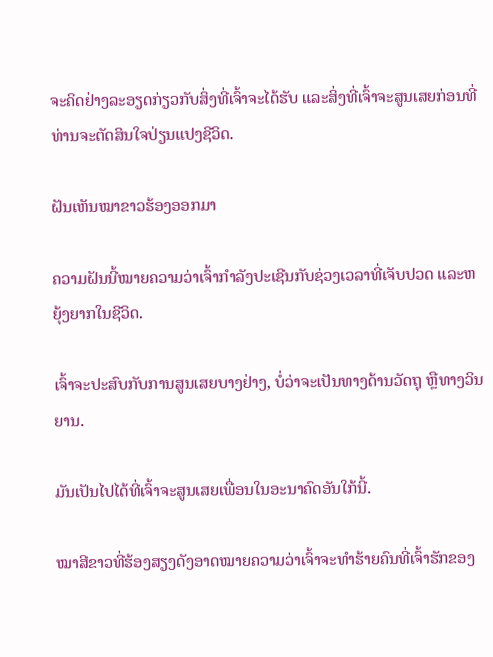ຈະຄິດຢ່າງລະອຽດກ່ຽວກັບສິ່ງທີ່ເຈົ້າຈະໄດ້ຮັບ ແລະສິ່ງທີ່ເຈົ້າຈະສູນເສຍກ່ອນທີ່ທ່ານຈະຕັດສິນໃຈປ່ຽນແປງຊີວິດ.

ຝັນເຫັນໝາຂາວຮ້ອງອອກມາ

ຄວາມຝັນນີ້ໝາຍຄວາມວ່າເຈົ້າກຳລັງປະເຊີນກັບຊ່ວງເວລາທີ່ເຈັບປວດ ແລະຫຍຸ້ງຍາກໃນຊີວິດ.

ເຈົ້າຈະປະສົບກັບການສູນເສຍບາງຢ່າງ, ບໍ່ວ່າຈະເປັນທາງດ້ານວັດຖຸ ຫຼືທາງວິນຍານ.

ມັນເປັນໄປໄດ້ທີ່ເຈົ້າຈະສູນເສຍເພື່ອນໃນອະນາຄົດອັນໃກ້ນີ້.

ໝາສີຂາວທີ່ຮ້ອງສຽງດັງອາດໝາຍຄວາມວ່າເຈົ້າຈະທຳຮ້າຍຄົນທີ່ເຈົ້າຮັກຂອງ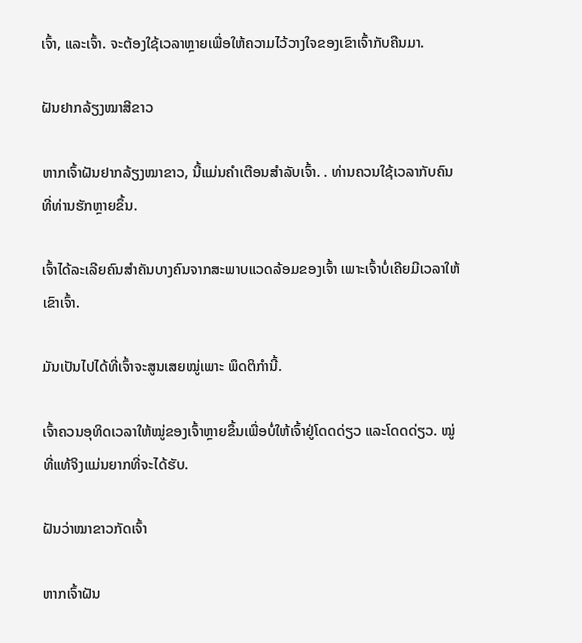ເຈົ້າ, ແລະເຈົ້າ. ຈະຕ້ອງໃຊ້ເວລາຫຼາຍເພື່ອໃຫ້ຄວາມໄວ້ວາງໃຈຂອງເຂົາເຈົ້າກັບຄືນມາ.

ຝັນຢາກລ້ຽງໝາສີຂາວ

ຫາກເຈົ້າຝັນຢາກລ້ຽງໝາຂາວ, ນີ້ແມ່ນຄຳເຕືອນສຳລັບເຈົ້າ. . ທ່ານຄວນໃຊ້ເວລາກັບຄົນທີ່ທ່ານຮັກຫຼາຍຂຶ້ນ.

ເຈົ້າໄດ້ລະເລີຍຄົນສຳຄັນບາງຄົນຈາກສະພາບແວດລ້ອມຂອງເຈົ້າ ເພາະເຈົ້າບໍ່ເຄີຍມີເວລາໃຫ້ເຂົາເຈົ້າ.

ມັນເປັນໄປໄດ້ທີ່ເຈົ້າຈະສູນເສຍໝູ່ເພາະ ພຶດຕິກຳນີ້.

ເຈົ້າຄວນອຸທິດເວລາໃຫ້ໝູ່ຂອງເຈົ້າຫຼາຍຂຶ້ນເພື່ອບໍ່ໃຫ້ເຈົ້າຢູ່ໂດດດ່ຽວ ແລະໂດດດ່ຽວ. ໝູ່ທີ່ແທ້ຈິງແມ່ນຍາກທີ່ຈະໄດ້ຮັບ.

ຝັນວ່າໝາຂາວກັດເຈົ້າ

ຫາກເຈົ້າຝັນ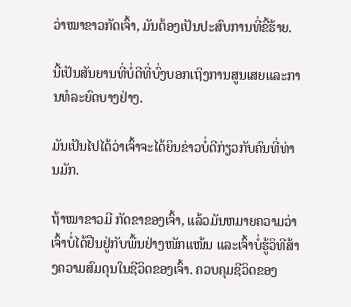ວ່າໝາຂາວກັດເຈົ້າ, ມັນຕ້ອງເປັນປະສົບການທີ່ຂີ້ຮ້າຍ.

ນີ້ເປັນສັນຍານທີ່ບໍ່ດີທີ່ບົ່ງບອກເຖິງການສູນເສຍແລະການທໍລະຍົດບາງຢ່າງ.

ມັນເປັນໄປໄດ້ວ່າເຈົ້າຈະໄດ້ຍິນຂ່າວບໍ່ດີກ່ຽວກັບຄົນທີ່ທ່ານມັກ.

ຖ້າໝາຂາວມີ ກັດຂາຂອງເຈົ້າ, ແລ້ວມັນຫມາຍຄວາມວ່າເຈົ້າບໍ່ໄດ້ຢືນຢູ່ກັບພື້ນຢ່າງໜັກແໜ້ນ ແລະເຈົ້າບໍ່ຮູ້ວິທີສ້າງຄວາມສົມດຸນໃນຊີວິດຂອງເຈົ້າ. ຄວບຄຸມຊີວິດຂອງ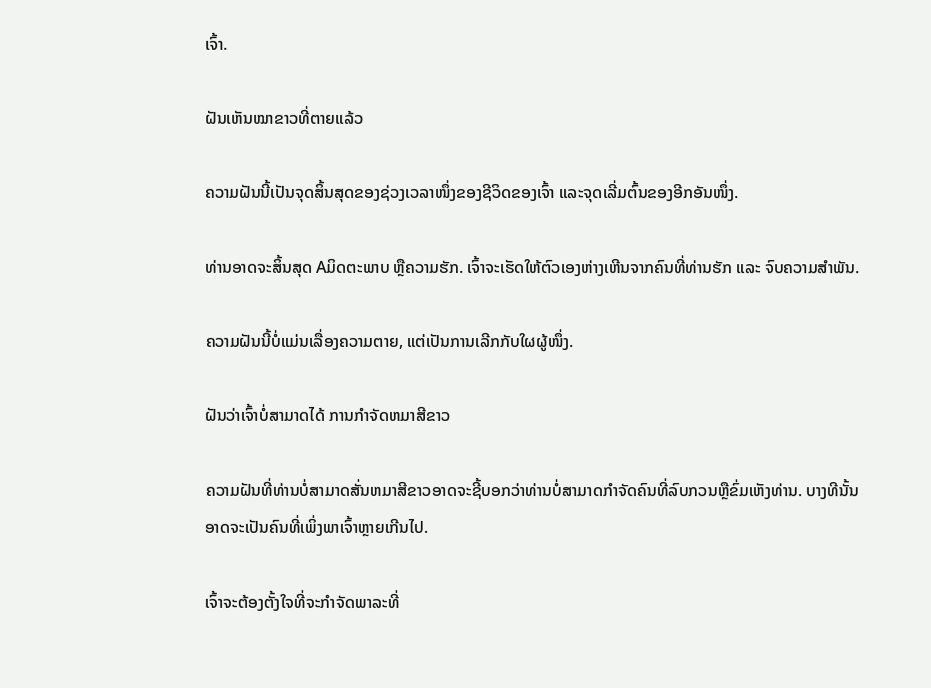ເຈົ້າ.

ຝັນເຫັນໝາຂາວທີ່ຕາຍແລ້ວ

ຄວາມຝັນນີ້ເປັນຈຸດສິ້ນສຸດຂອງຊ່ວງເວລາໜຶ່ງຂອງຊີວິດຂອງເຈົ້າ ແລະຈຸດເລີ່ມຕົ້ນຂອງອີກອັນໜຶ່ງ.

ທ່ານອາດຈະສິ້ນສຸດ Aມິດຕະພາບ ຫຼືຄວາມຮັກ. ເຈົ້າຈະເຮັດໃຫ້ຕົວເອງຫ່າງເຫີນຈາກຄົນທີ່ທ່ານຮັກ ແລະ ຈົບຄວາມສຳພັນ.

ຄວາມຝັນນີ້ບໍ່ແມ່ນເລື່ອງຄວາມຕາຍ, ແຕ່ເປັນການເລີກກັບໃຜຜູ້ໜຶ່ງ.

ຝັນວ່າເຈົ້າບໍ່ສາມາດໄດ້ ການກໍາຈັດຫມາສີຂາວ

ຄວາມຝັນທີ່ທ່ານບໍ່ສາມາດສັ່ນຫມາສີຂາວອາດຈະຊີ້ບອກວ່າທ່ານບໍ່ສາມາດກໍາຈັດຄົນທີ່ລົບກວນຫຼືຂົ່ມເຫັງທ່ານ. ບາງທີນັ້ນອາດຈະເປັນຄົນທີ່ເພິ່ງພາເຈົ້າຫຼາຍເກີນໄປ.

ເຈົ້າຈະຕ້ອງຕັ້ງໃຈທີ່ຈະກໍາຈັດພາລະທີ່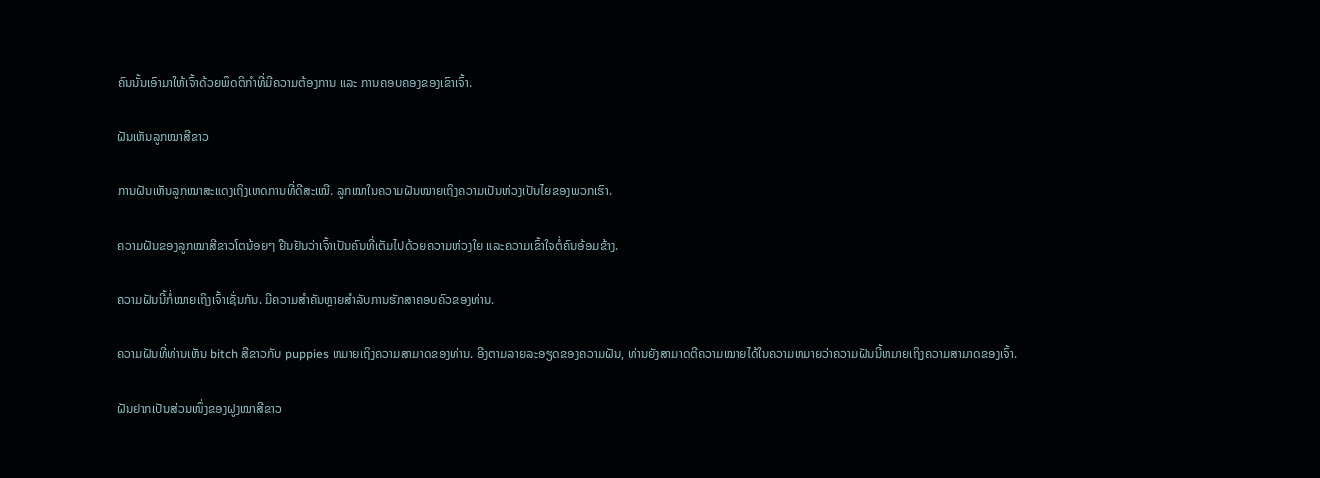ຄົນນັ້ນເອົາມາໃຫ້ເຈົ້າດ້ວຍພຶດຕິກຳທີ່ມີຄວາມຕ້ອງການ ແລະ ການຄອບຄອງຂອງເຂົາເຈົ້າ.

ຝັນເຫັນລູກໝາສີຂາວ

ການຝັນເຫັນລູກໝາສະແດງເຖິງເຫດການທີ່ດີສະເໝີ. ລູກໝາໃນຄວາມຝັນໝາຍເຖິງຄວາມເປັນຫ່ວງເປັນໄຍຂອງພວກເຮົາ.

ຄວາມຝັນຂອງລູກໝາສີຂາວໂຕນ້ອຍໆ ຢືນຢັນວ່າເຈົ້າເປັນຄົນທີ່ເຕັມໄປດ້ວຍຄວາມຫ່ວງໃຍ ແລະຄວາມເຂົ້າໃຈຕໍ່ຄົນອ້ອມຂ້າງ.

ຄວາມຝັນນີ້ກໍ່ໝາຍເຖິງເຈົ້າເຊັ່ນກັນ. ມີຄວາມສໍາຄັນຫຼາຍສໍາລັບການຮັກສາຄອບຄົວຂອງທ່ານ.

ຄວາມຝັນທີ່ທ່ານເຫັນ bitch ສີຂາວກັບ puppies ຫມາຍເຖິງຄວາມສາມາດຂອງທ່ານ. ອີງຕາມລາຍລະອຽດຂອງຄວາມຝັນ, ທ່ານຍັງສາມາດຕີຄວາມໝາຍໄດ້ໃນຄວາມຫມາຍວ່າຄວາມຝັນນີ້ຫມາຍເຖິງຄວາມສາມາດຂອງເຈົ້າ.

ຝັນຢາກເປັນສ່ວນໜຶ່ງຂອງຝູງໝາສີຂາວ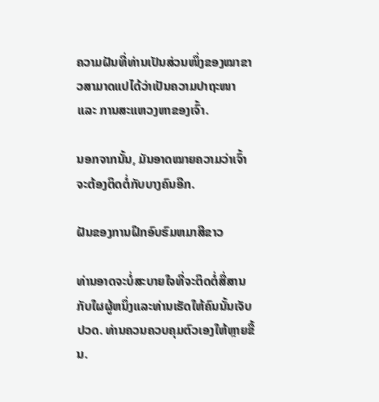ຄວາມຝັນທີ່ທ່ານເປັນສ່ວນໜຶ່ງຂອງໝາຂາວສາມາດແປໄດ້ວ່າເປັນຄວາມປາຖະໜາ ແລະ ການສະແຫວງຫາຂອງເຈົ້າ.

ນອກຈາກນັ້ນ, ມັນອາດໝາຍຄວາມວ່າເຈົ້າຈະຕ້ອງຕິດຕໍ່ກັບບາງຄົນອີກ.

ຝັນຂອງການຝຶກອົບຮົມຫມາສີຂາວ

ທ່ານອາດຈະບໍ່ສະບາຍໃຈທີ່ຈະຕິດຕໍ່ສື່ສານກັບໃຜຜູ້ຫນຶ່ງແລະທ່ານເຮັດໃຫ້ຄົນນັ້ນເຈັບປວດ. ທ່ານຄວນຄວບຄຸມຕົວເອງໃຫ້ຫຼາຍຂື້ນ.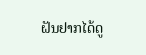ຝັນຢາກໄດ້ດູ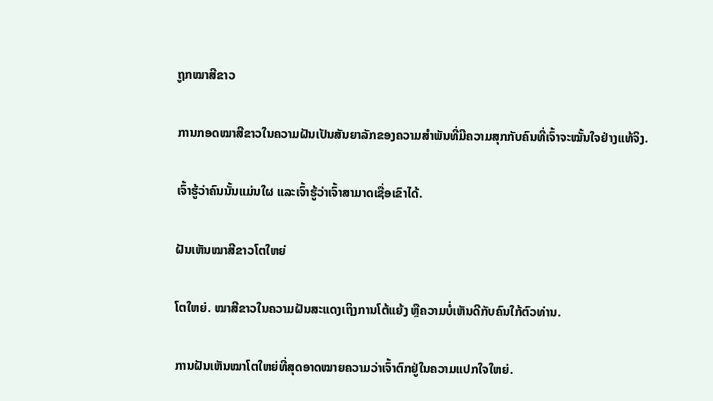ຖູກໝາສີຂາວ

ການກອດໝາສີຂາວໃນຄວາມຝັນເປັນສັນຍາລັກຂອງຄວາມສຳພັນທີ່ມີຄວາມສຸກກັບຄົນທີ່ເຈົ້າຈະໝັ້ນໃຈຢ່າງແທ້ຈິງ.

ເຈົ້າຮູ້ວ່າຄົນນັ້ນແມ່ນໃຜ ແລະເຈົ້າຮູ້ວ່າເຈົ້າສາມາດເຊື່ອເຂົາໄດ້.

ຝັນເຫັນໝາສີຂາວໂຕໃຫຍ່

ໂຕໃຫຍ່. ໝາສີຂາວໃນຄວາມຝັນສະແດງເຖິງການໂຕ້ແຍ້ງ ຫຼືຄວາມບໍ່ເຫັນດີກັບຄົນໃກ້ຕົວທ່ານ.

ການຝັນເຫັນໝາໂຕໃຫຍ່ທີ່ສຸດອາດໝາຍຄວາມວ່າເຈົ້າຕົກຢູ່ໃນຄວາມແປກໃຈໃຫຍ່.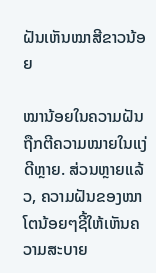ຝັນເຫັນໝາສີຂາວນ້ອຍ

ໝານ້ອຍໃນຄວາມຝັນຖືກຕີຄວາມໝາຍໃນແງ່ດີຫຼາຍ. ສ່ວນຫຼາຍແລ້ວ, ຄວາມຝັນຂອງໝາໂຕນ້ອຍໆຊີ້ໃຫ້ເຫັນຄວາມສະບາຍ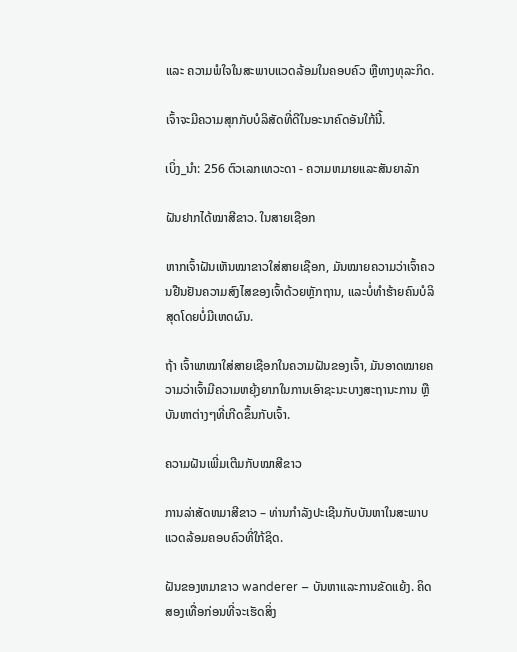ແລະ ຄວາມພໍໃຈໃນສະພາບແວດລ້ອມໃນຄອບຄົວ ຫຼືທາງທຸລະກິດ.

ເຈົ້າຈະມີຄວາມສຸກກັບບໍລິສັດທີ່ດີໃນອະນາຄົດອັນໃກ້ນີ້.

ເບິ່ງ_ນຳ: 256 ຕົວເລກເທວະດາ - ຄວາມຫມາຍແລະສັນຍາລັກ

ຝັນຢາກໄດ້ໝາສີຂາວ. ໃນສາຍເຊືອກ

ຫາກເຈົ້າຝັນເຫັນໝາຂາວໃສ່ສາຍເຊືອກ, ມັນໝາຍຄວາມວ່າເຈົ້າຄວນຢືນຢັນຄວາມສົງໄສຂອງເຈົ້າດ້ວຍຫຼັກຖານ, ແລະບໍ່ທຳຮ້າຍຄົນບໍລິສຸດໂດຍບໍ່ມີເຫດຜົນ.

ຖ້າ ເຈົ້າພາໝາໃສ່ສາຍເຊືອກໃນຄວາມຝັນຂອງເຈົ້າ, ມັນອາດໝາຍຄວາມວ່າເຈົ້າມີຄວາມຫຍຸ້ງຍາກໃນການເອົາຊະນະບາງສະຖານະການ ຫຼືບັນຫາຕ່າງໆທີ່ເກີດຂຶ້ນກັບເຈົ້າ.

ຄວາມຝັນເພີ່ມເຕີມກັບໝາສີຂາວ

ການລ່າສັດຫມາສີຂາວ – ທ່ານກໍາລັງປະເຊີນກັບບັນຫາໃນສະພາບແວດລ້ອມຄອບຄົວທີ່ໃກ້ຊິດ.

ຝັນຂອງຫມາຂາວ wanderer – ບັນຫາແລະການຂັດແຍ້ງ. ຄິດສອງເທື່ອກ່ອນທີ່ຈະເຮັດສິ່ງ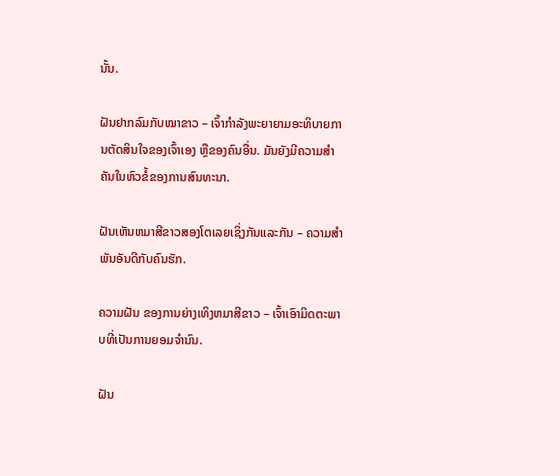ນັ້ນ.

ຝັນຢາກລົມກັບໝາຂາວ – ເຈົ້າກຳລັງພະຍາຍາມອະທິບາຍການຕັດສິນໃຈຂອງເຈົ້າເອງ ຫຼືຂອງຄົນອື່ນ. ມັນຍັງມີຄວາມສໍາຄັນໃນຫົວຂໍ້ຂອງການສົນທະນາ.

ຝັນເຫັນຫມາສີຂາວສອງໂຕເລຍເຊິ່ງກັນແລະກັນ – ຄວາມສໍາພັນອັນດີກັບຄົນຮັກ.

ຄວາມຝັນ ຂອງການຍ່າງເທິງຫມາສີຂາວ – ເຈົ້າເອົາມິດຕະພາບທີ່ເປັນການຍອມຈໍານົນ.

ຝັນ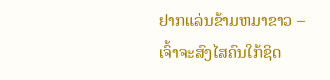ຢາກແລ່ນຂ້າມຫມາຂາວ – ເຈົ້າຈະສົງໄສຄົນໃກ້ຊິດ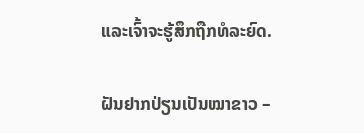ແລະເຈົ້າຈະຮູ້ສຶກຖືກທໍລະຍົດ.

ຝັນຢາກປ່ຽນເປັນໝາຂາວ –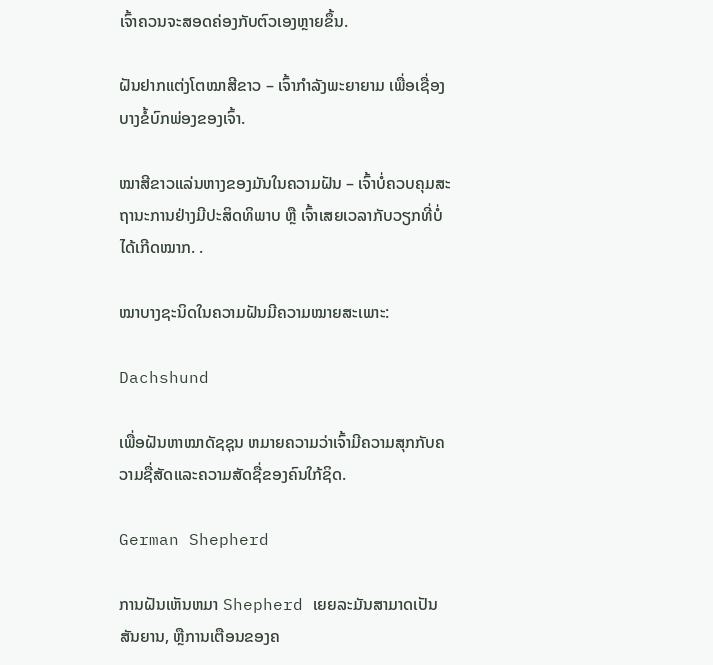ເຈົ້າຄວນຈະສອດຄ່ອງກັບຕົວເອງຫຼາຍຂຶ້ນ.

ຝັນຢາກແຕ່ງໂຕໝາສີຂາວ – ເຈົ້າກຳລັງພະຍາຍາມ ເພື່ອເຊື່ອງບາງຂໍ້ບົກພ່ອງຂອງເຈົ້າ.

ໝາສີຂາວແລ່ນຫາງຂອງມັນໃນຄວາມຝັນ – ເຈົ້າບໍ່ຄວບຄຸມສະຖານະການຢ່າງມີປະສິດທິພາບ ຫຼື ເຈົ້າເສຍເວລາກັບວຽກທີ່ບໍ່ໄດ້ເກີດໝາກ. .

ໝາບາງຊະນິດໃນຄວາມຝັນມີຄວາມໝາຍສະເພາະ:

Dachshund

ເພື່ອຝັນຫາໝາດັຊຊຸນ ຫມາຍຄວາມວ່າເຈົ້າມີຄວາມສຸກກັບຄວາມຊື່ສັດແລະຄວາມສັດຊື່ຂອງຄົນໃກ້ຊິດ.

German Shepherd

ການຝັນເຫັນຫມາ Shepherd ເຍຍລະມັນສາມາດເປັນສັນຍານ, ຫຼືການເຕືອນຂອງຄ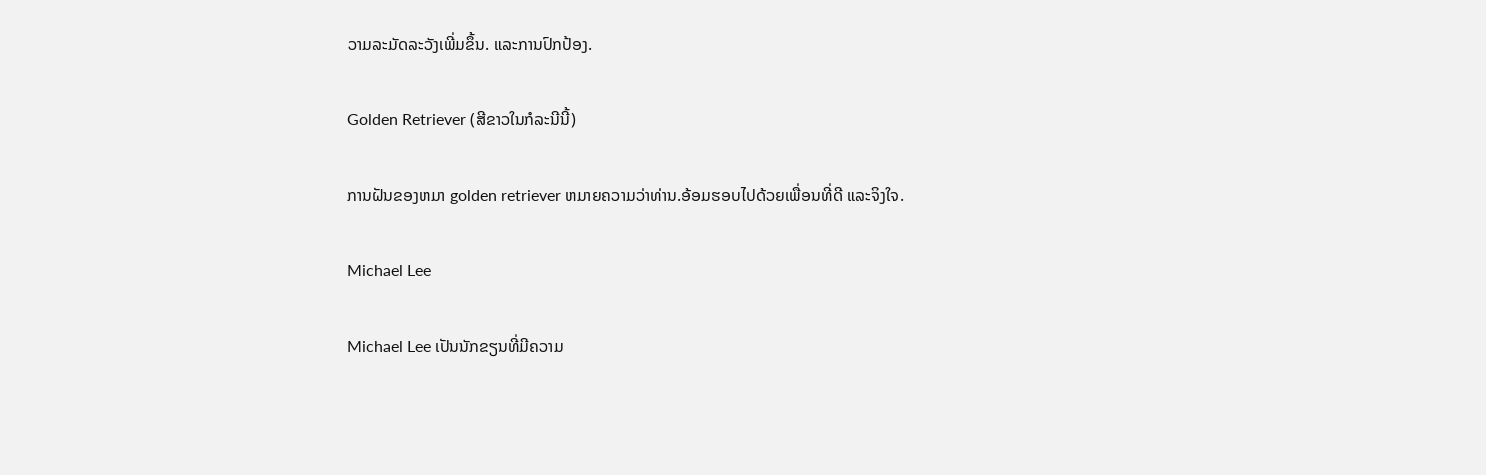ວາມລະມັດລະວັງເພີ່ມຂຶ້ນ. ແລະການປົກປ້ອງ.

Golden Retriever (ສີຂາວໃນກໍລະນີນີ້)

ການຝັນຂອງຫມາ golden retriever ຫມາຍຄວາມວ່າທ່ານ.ອ້ອມຮອບໄປດ້ວຍເພື່ອນທີ່ດີ ແລະຈິງໃຈ.

Michael Lee

Michael Lee ເປັນນັກຂຽນທີ່ມີຄວາມ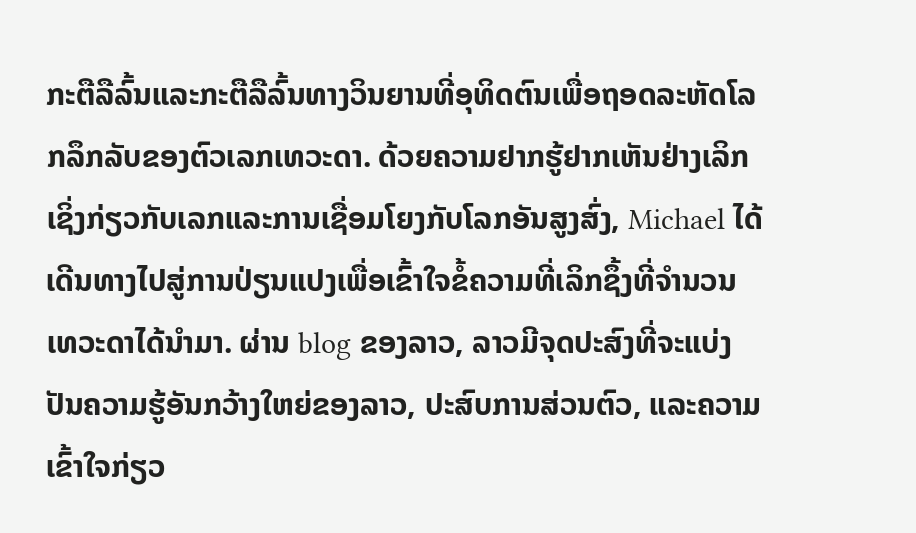ກະຕືລືລົ້ນແລະກະຕືລືລົ້ນທາງວິນຍານທີ່ອຸທິດຕົນເພື່ອຖອດລະຫັດໂລກລຶກລັບຂອງຕົວເລກເທວະດາ. ດ້ວຍຄວາມຢາກຮູ້ຢາກເຫັນຢ່າງເລິກເຊິ່ງກ່ຽວກັບເລກແລະການເຊື່ອມໂຍງກັບໂລກອັນສູງສົ່ງ, Michael ໄດ້ເດີນທາງໄປສູ່ການປ່ຽນແປງເພື່ອເຂົ້າໃຈຂໍ້ຄວາມທີ່ເລິກຊຶ້ງທີ່ຈຳນວນເທວະດາໄດ້ນຳມາ. ຜ່ານ blog ຂອງລາວ, ລາວມີຈຸດປະສົງທີ່ຈະແບ່ງປັນຄວາມຮູ້ອັນກວ້າງໃຫຍ່ຂອງລາວ, ປະສົບການສ່ວນຕົວ, ແລະຄວາມເຂົ້າໃຈກ່ຽວ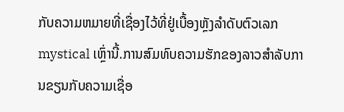ກັບຄວາມຫມາຍທີ່ເຊື່ອງໄວ້ທີ່ຢູ່ເບື້ອງຫຼັງລໍາດັບຕົວເລກ mystical ເຫຼົ່ານີ້.ການສົມທົບຄວາມຮັກຂອງລາວສໍາລັບການຂຽນກັບຄວາມເຊື່ອ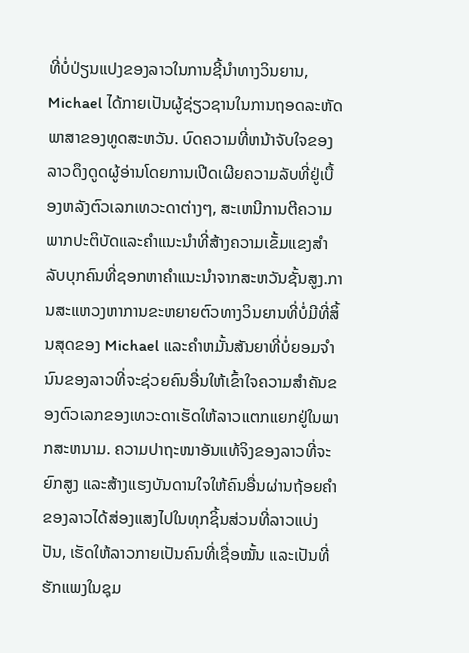ທີ່ບໍ່ປ່ຽນແປງຂອງລາວໃນການຊີ້ນໍາທາງວິນຍານ, Michael ໄດ້ກາຍເປັນຜູ້ຊ່ຽວຊານໃນການຖອດລະຫັດພາສາຂອງທູດສະຫວັນ. ບົດຄວາມທີ່ຫນ້າຈັບໃຈຂອງລາວດຶງດູດຜູ້ອ່ານໂດຍການເປີດເຜີຍຄວາມລັບທີ່ຢູ່ເບື້ອງຫລັງຕົວເລກເທວະດາຕ່າງໆ, ສະເຫນີການຕີຄວາມພາກປະຕິບັດແລະຄໍາແນະນໍາທີ່ສ້າງຄວາມເຂັ້ມແຂງສໍາລັບບຸກຄົນທີ່ຊອກຫາຄໍາແນະນໍາຈາກສະຫວັນຊັ້ນສູງ.ການສະແຫວງຫາການຂະຫຍາຍຕົວທາງວິນຍານທີ່ບໍ່ມີທີ່ສິ້ນສຸດຂອງ Michael ແລະຄໍາຫມັ້ນສັນຍາທີ່ບໍ່ຍອມຈໍານົນຂອງລາວທີ່ຈະຊ່ວຍຄົນອື່ນໃຫ້ເຂົ້າໃຈຄວາມສໍາຄັນຂອງຕົວເລກຂອງເທວະດາເຮັດໃຫ້ລາວແຕກແຍກຢູ່ໃນພາກສະຫນາມ. ຄວາມປາຖະໜາອັນແທ້ຈິງຂອງລາວທີ່ຈະຍົກສູງ ແລະສ້າງແຮງບັນດານໃຈໃຫ້ຄົນອື່ນຜ່ານຖ້ອຍຄຳຂອງລາວໄດ້ສ່ອງແສງໄປໃນທຸກຊິ້ນສ່ວນທີ່ລາວແບ່ງປັນ, ເຮັດໃຫ້ລາວກາຍເປັນຄົນທີ່ເຊື່ອໝັ້ນ ແລະເປັນທີ່ຮັກແພງໃນຊຸມ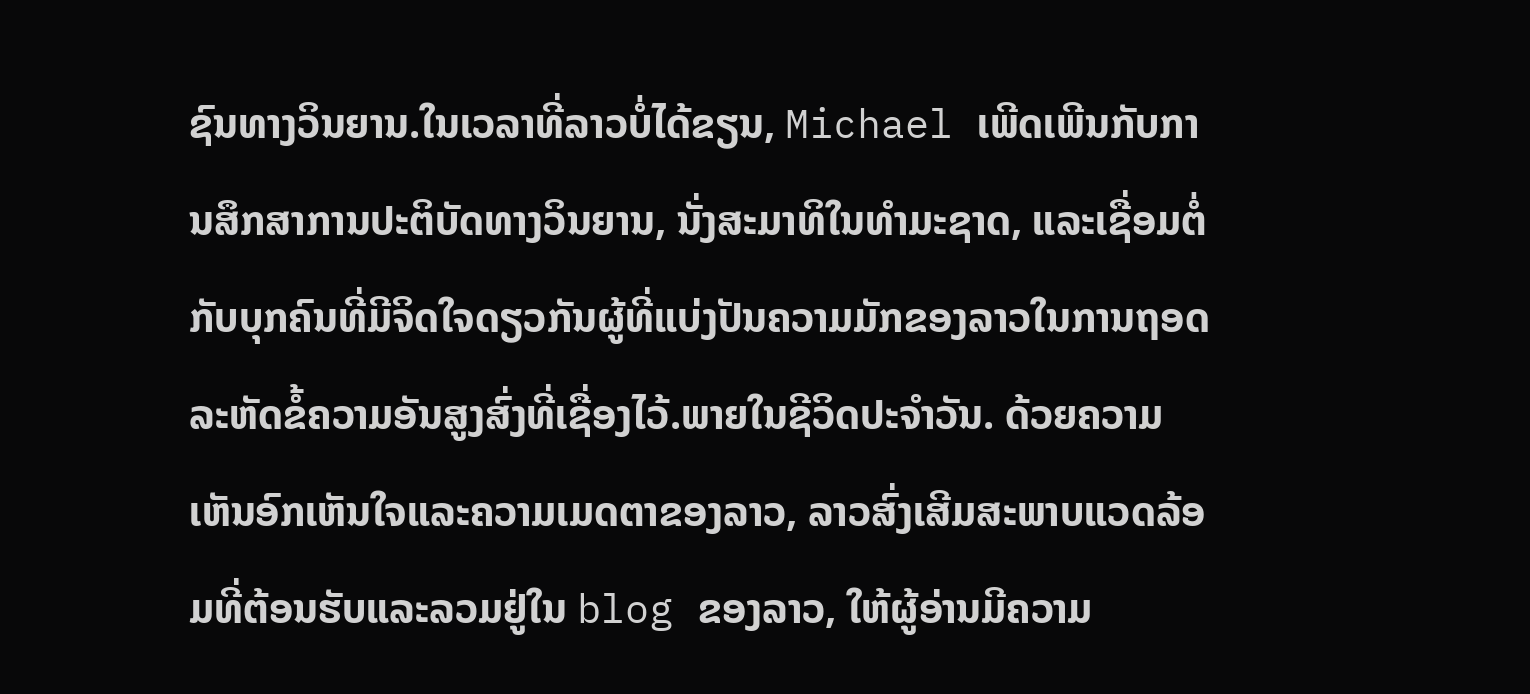ຊົນທາງວິນຍານ.ໃນເວລາທີ່ລາວບໍ່ໄດ້ຂຽນ, Michael ເພີດເພີນກັບການສຶກສາການປະຕິບັດທາງວິນຍານ, ນັ່ງສະມາທິໃນທໍາມະຊາດ, ແລະເຊື່ອມຕໍ່ກັບບຸກຄົນທີ່ມີຈິດໃຈດຽວກັນຜູ້ທີ່ແບ່ງປັນຄວາມມັກຂອງລາວໃນການຖອດລະຫັດຂໍ້ຄວາມອັນສູງສົ່ງທີ່ເຊື່ອງໄວ້.ພາຍໃນຊີວິດປະຈໍາວັນ. ດ້ວຍຄວາມເຫັນອົກເຫັນໃຈແລະຄວາມເມດຕາຂອງລາວ, ລາວສົ່ງເສີມສະພາບແວດລ້ອມທີ່ຕ້ອນຮັບແລະລວມຢູ່ໃນ blog ຂອງລາວ, ໃຫ້ຜູ້ອ່ານມີຄວາມ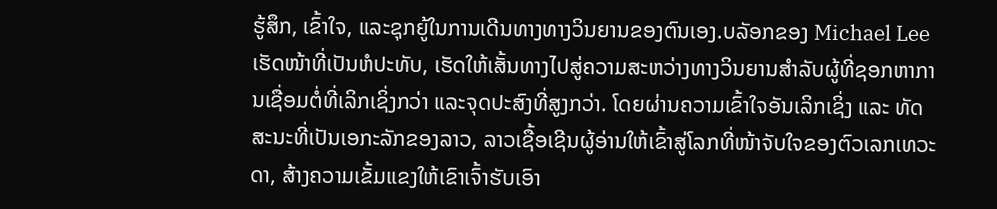ຮູ້ສຶກ, ເຂົ້າໃຈ, ແລະຊຸກຍູ້ໃນການເດີນທາງທາງວິນຍານຂອງຕົນເອງ.ບລັອກຂອງ Michael Lee ເຮັດໜ້າທີ່ເປັນຫໍປະທັບ, ເຮັດໃຫ້ເສັ້ນທາງໄປສູ່ຄວາມສະຫວ່າງທາງວິນຍານສໍາລັບຜູ້ທີ່ຊອກຫາການເຊື່ອມຕໍ່ທີ່ເລິກເຊິ່ງກວ່າ ແລະຈຸດປະສົງທີ່ສູງກວ່າ. ໂດຍຜ່ານຄວາມເຂົ້າໃຈອັນເລິກເຊິ່ງ ແລະ ທັດສະນະທີ່ເປັນເອກະລັກຂອງລາວ, ລາວເຊື້ອເຊີນຜູ້ອ່ານໃຫ້ເຂົ້າສູ່ໂລກທີ່ໜ້າຈັບໃຈຂອງຕົວເລກເທວະດາ, ສ້າງຄວາມເຂັ້ມແຂງໃຫ້ເຂົາເຈົ້າຮັບເອົາ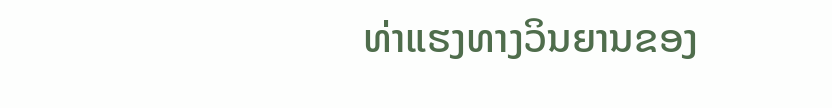ທ່າແຮງທາງວິນຍານຂອງ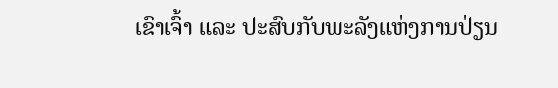ເຂົາເຈົ້າ ແລະ ປະສົບກັບພະລັງແຫ່ງການປ່ຽນ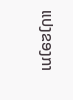ແປງຂອງກາ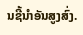ນຊີ້ນໍາອັນສູງສົ່ງ.